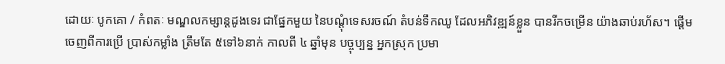ដោយៈ បូកគោ / កំពតៈ មណ្ឌលកម្សាន្តដូងទេរ ជាផ្នែកមួយ នៃបណ្តុំទេសរចណ៍ តំបន់ទឹកឈូ ដែលអភិវឌ្ឍន៍ខ្លួន បានរីកចម្រើន យ៉ាងឆាប់រហ័ស។ ផ្តើមចេញពីការប្រើ ប្រាស់កម្លាំង ត្រឹមតែ ៥ទៅ៦នាក់ កាលពី ៤ ឆ្នាំមុន បច្ចុប្បន្ន អ្នកស្រុក ប្រមា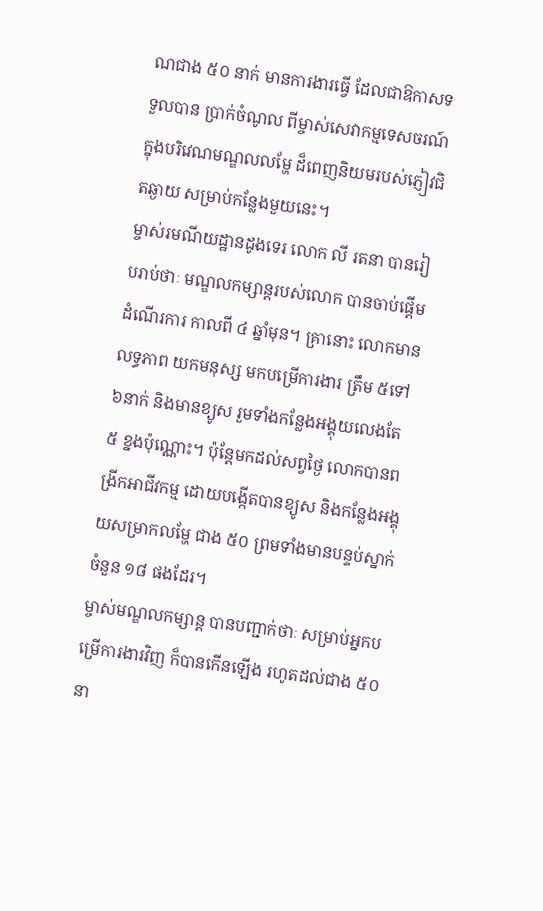ណជាង ៥០ នាក់ មានការងារធ្វើ ដែលជាឱកាសទទួលបាន ប្រាក់ចំណូល ពីម្ចាស់សេវាកម្មទេសចរណ៍ ក្នុងបរិវេណមណ្ឌលលម្ហែ ដ៏ពេញនិយមរបស់ភ្ញៀវជិតឆ្ងាយ សម្រាប់កន្លែងមួយនេះ។
ម្ចាស់រមណីយដ្ឋានដូងទេរ លោក លី រតនា បានរៀបរាប់ថាៈ មណ្ឌលកម្សាន្តរបស់លោក បានចាប់ផ្តើមដំណើរការ កាលពី ៤ ឆ្នាំមុន។ គ្រានោះ លោកមានលទ្ធភាព យកមនុស្ស មកបម្រើការងារ ត្រឹម ៥ទៅ៦នាក់ និងមានខ្យូស រួមទាំងកន្លែងអង្គុយលេងតែ ៥ ខ្នងប៉ុណ្ណោះ។ ប៉ុន្តែមកដល់សព្វថ្ងៃ លោកបានពង្រីកអាជីវកម្ម ដោយបង្កើតបានខ្យូស និងកន្លែងអង្គុយសម្រាកលម្ហែ ជាង ៥០ ព្រមទាំងមានបន្ទប់ស្នាក់ ចំនួន ១៨ ផងដែរ។
ម្ចាស់មណ្ឌលកម្សាន្ត បានបញ្ជាក់ថាៈ សម្រាប់អ្នកបម្រើការងារវិញ ក៏បានកើនឡើង រហូតដល់ជាង ៥០ នា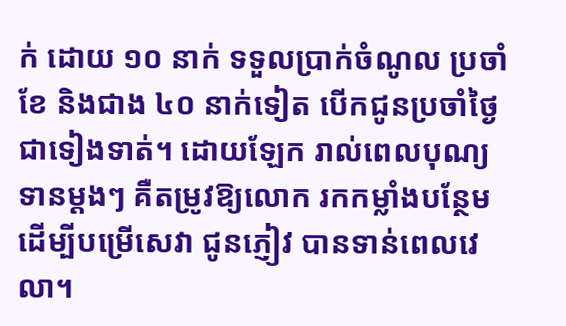ក់ ដោយ ១០ នាក់ ទទួលប្រាក់ចំណូល ប្រចាំខែ និងជាង ៤០ នាក់ទៀត បើកជូនប្រចាំថ្ងៃ ជាទៀងទាត់។ ដោយឡែក រាល់ពេលបុណ្យទានម្តងៗ គឺតម្រូវឱ្យលោក រកកម្លាំងបន្ថែម ដើម្បីបម្រើសេវា ជូនភ្ញៀវ បានទាន់ពេលវេលា។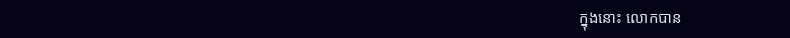ក្នុងនោះ លោកបាន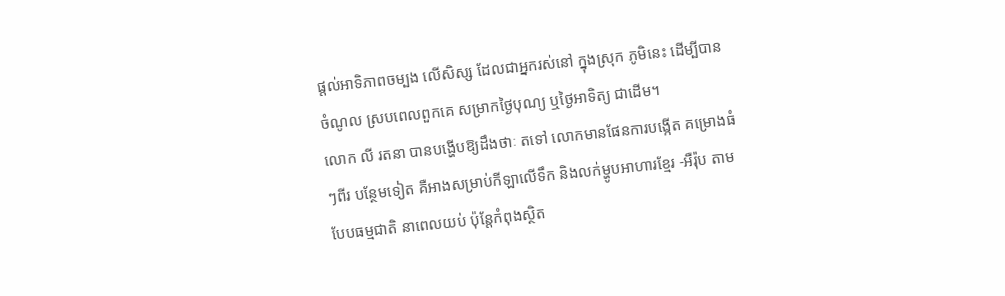ផ្តល់អាទិភាពចម្បង លើសិស្ស ដែលជាអ្នករស់នៅ ក្នុងស្រុក ភូមិនេះ ដើម្បីបានចំណូល ស្របពេលពួកគេ សម្រាកថ្ងៃបុណ្យ ឬថ្ងៃអាទិត្យ ជាដើម។
លោក លី រតនា បានបង្ហើបឱ្យដឹងថាៈ តទៅ លោកមានផែនការបង្កើត គម្រោងធំៗពីរ បន្ថែមទៀត គឺអាងសម្រាប់កីឡាលើទឹក និងលក់ម្ហូបអាហារខ្មែរ -អឺរ៉ុប តាមបែបធម្មជាតិ នាពេលយប់ ប៉ុន្តែកំពុងស្ថិត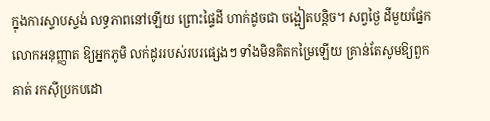ក្នុងការស្ទាបស្ទង់ លទ្ធភាពនៅឡើយ ព្រោះផ្ទៃដី ហាក់ដូចជា ចង្អៀតបន្តិច។ សព្វថ្ងៃ ដីមួយផ្នែក លោកអនុញ្ញាត ឱ្យអ្នកភូមិ លក់ដូររបស់របរផ្សេងៗ ទាំងមិនគិតកម្រៃឡើយ គ្រាន់តែសូមឱ្យពួកគាត់ រកស៊ីប្រកបដោ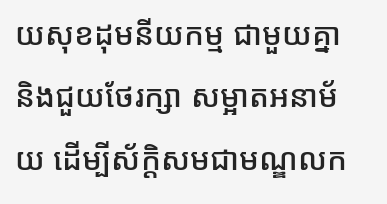យសុខដុមនីយកម្ម ជាមួយគ្នា និងជួយថែរក្សា សម្អាតអនាម័យ ដើម្បីស័ក្តិសមជាមណ្ឌលក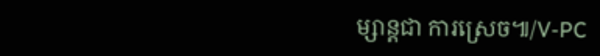ម្សាន្តជា ការស្រេច៕/V-PC